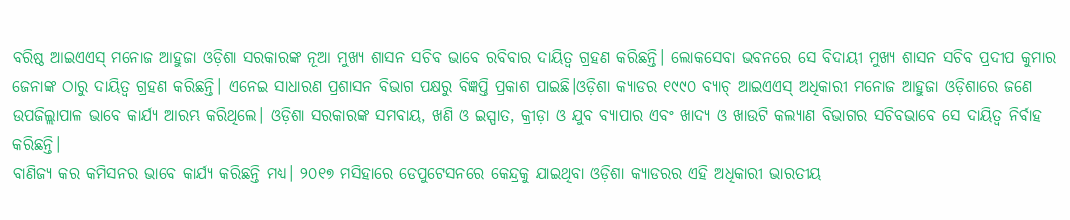ବରିଷ୍ଠ ଆଇଏଏସ୍ ମନୋଜ ଆହୁଜା ଓଡ଼ିଶା ସରକାରଙ୍କ ନୂଆ ମୁଖ୍ୟ ଶାସନ ସଚିବ ଭାବେ ରବିବାର ଦାୟିତ୍ବ ଗ୍ରହଣ କରିଛନ୍ତି। ଲୋକସେବା ଭବନରେ ସେ ବିଦାୟୀ ମୁଖ୍ୟ ଶାସନ ସଚିବ ପ୍ରଦୀପ କୁମାର ଜେନାଙ୍କ ଠାରୁ ଦାୟିତ୍ବ ଗ୍ରହଣ କରିଛନ୍ତି। ଏନେଇ ସାଧାରଣ ପ୍ରଶାସନ ବିଭାଗ ପକ୍ଷରୁ ବିଜ୍ଞପ୍ତି ପ୍ରକାଶ ପାଇଛି।ଓଡ଼ିଶା କ୍ୟାଡର ୧୯୯୦ ବ୍ୟାଚ୍ ଆଇଏଏସ୍ ଅଧିକାରୀ ମନୋଜ ଆହୁଜା ଓଡ଼ିଶାରେ ଜଣେ ଉପଜିଲ୍ଲାପାଳ ଭାବେ କାର୍ଯ୍ୟ ଆରମ୍ଭ କରିଥିଲେ। ଓଡ଼ିଶା ସରକାରଙ୍କ ସମବାୟ, ଖଣି ଓ ଇସ୍ପାତ, କ୍ରୀଡ଼ା ଓ ଯୁବ ବ୍ୟାପାର ଏବଂ ଖାଦ୍ୟ ଓ ଖାଉଟି କଲ୍ୟାଣ ବିଭାଗର ସଚିବଭାବେ ସେ ଦାୟିତ୍ୱ ନିର୍ବାହ କରିଛନ୍ତି।
ବାଣିଜ୍ୟ କର କମିସନର ଭାବେ କାର୍ଯ୍ୟ କରିଛନ୍ତି ମଧ୍ୟ। ୨୦୧୭ ମସିହାରେ ଡେପୁଟେସନରେ କେନ୍ଦ୍ରକୁ ଯାଇଥିବା ଓଡ଼ିଶା କ୍ୟାଡରର ଏହି ଅଧିକାରୀ ଭାରତୀୟ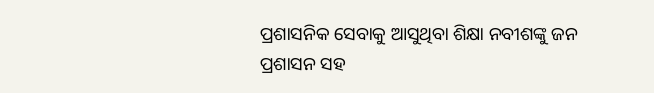ପ୍ରଶାସନିକ ସେବାକୁ ଆସୁଥିବା ଶିକ୍ଷା ନବୀଶଙ୍କୁ ଜନ ପ୍ରଶାସନ ସହ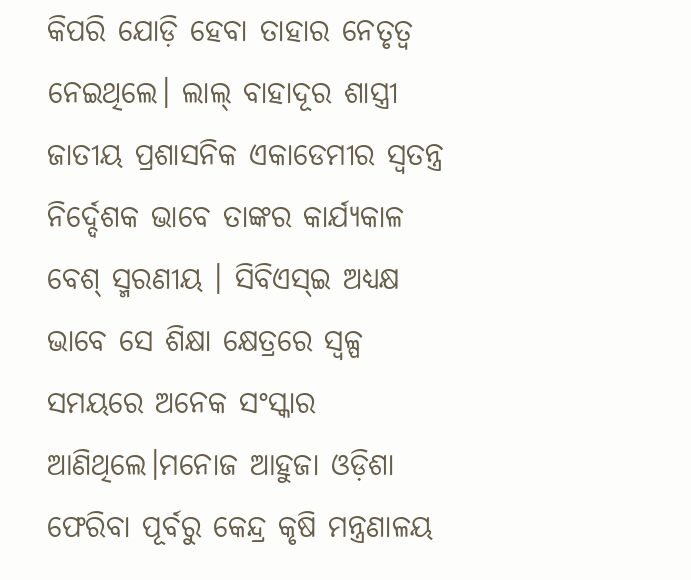କିପରି ଯୋଡ଼ି ହେବା ତାହାର ନେତୃତ୍ୱ ନେଇଥିଲେ। ଲାଲ୍ ବାହାଦୂର ଶାସ୍ତ୍ରୀ ଜାତୀୟ ପ୍ରଶାସନିକ ଏକାଡେମୀର ସ୍ୱତନ୍ତ୍ର ନିର୍ଦ୍ଦେଶକ ଭାବେ ତାଙ୍କର କାର୍ଯ୍ୟକାଳ ବେଶ୍ ସ୍ମରଣୀୟ । ସିବିଏସ୍ଇ ଅଧ୍ୟକ୍ଷ ଭାବେ ସେ ଶିକ୍ଷା କ୍ଷେତ୍ରରେ ସ୍ୱଳ୍ପ ସମୟରେ ଅନେକ ସଂସ୍କାର ଆଣିଥିଲେ।ମନୋଜ ଆହୁଜା ଓଡ଼ିଶା ଫେରିବା ପୂର୍ବରୁ କେନ୍ଦ୍ର କୃଷି ମନ୍ତ୍ରଣାଳୟ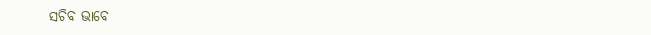ସଚିବ ଭାବେ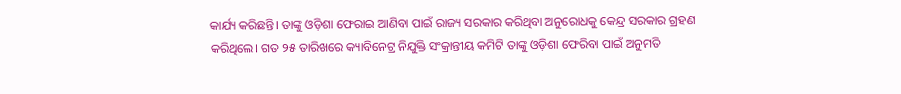କାର୍ଯ୍ୟ କରିଛନ୍ତି। ତାଙ୍କୁ ଓଡ଼ିଶା ଫେରାଇ ଆଣିବା ପାଇଁ ରାଜ୍ୟ ସରକାର କରିଥିବା ଅନୁରୋଧକୁ କେନ୍ଦ୍ର ସରକାର ଗ୍ରହଣ କରିଥିଲେ। ଗତ ୨୫ ତାରିଖରେ କ୍ୟାବିନେଟ୍ର ନିଯୁକ୍ତି ସଂକ୍ରାନ୍ତୀୟ କମିଟି ତାଙ୍କୁ ଓଡ଼ିଶା ଫେରିବା ପାଇଁ ଅନୁମତି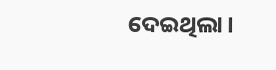ଦେଇଥିଲା।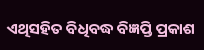ଏଥିସହିତ ବିଧିବଦ୍ଧ ବିଜ୍ଞପ୍ତି ପ୍ରକାଶ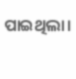ପାଇଥିଲା।